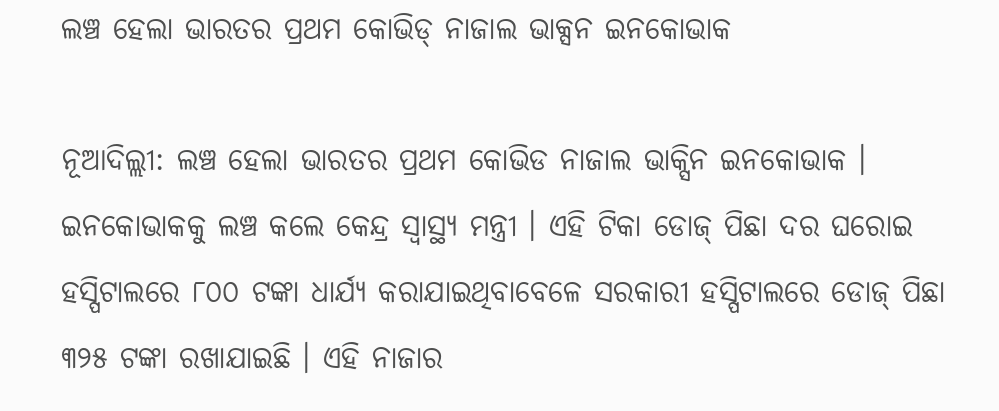ଲଞ୍ଚ ହେଲା ଭାରତର ପ୍ରଥମ କୋଭିଡ୍ ନାଜାଲ ଭାକ୍ସନ ଇନକୋଭାକ

ନୂଆଦିଲ୍ଲୀ: ଲଞ୍ଚ ହେଲା ଭାରତର ପ୍ରଥମ କୋଭିଡ ନାଜାଲ ଭାକ୍ସିନ ଇନକୋଭାକ । ଇନକୋଭାକକୁ ଲଞ୍ଚ କଲେ କେନ୍ଦ୍ର ସ୍ୱାସ୍ଥ୍ୟ ମନ୍ତ୍ରୀ । ଏହି ଟିକା ଡୋଜ୍ ପିଛା ଦର ଘରୋଇ ହସ୍ପିଟାଲରେ ୮୦୦ ଟଙ୍କା ଧାର୍ଯ୍ୟ କରାଯାଇଥିବାବେଳେ ସରକାରୀ ହସ୍ପିଟାଲରେ ଡୋଜ୍ ପିଛା ୩୨୫ ଟଙ୍କା ରଖାଯାଇଛି । ଏହି ନାଜାର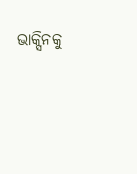ଭାକ୍ସିନକୁ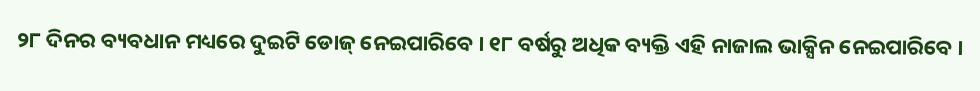୨୮ ଦିନର ବ୍ୟବଧାନ ମଧ୍ୟରେ ଦୁଇଟି ଡୋଜ୍ ନେଇପାରିବେ । ୧୮ ବର୍ଷରୁ ଅଧିକ ବ୍ୟକ୍ତି ଏହି ନାଜାଲ ଭାକ୍ସିନ ନେଇପାରିବେ ।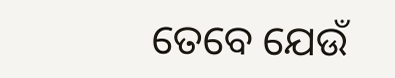ତେବେ ଯେଉଁ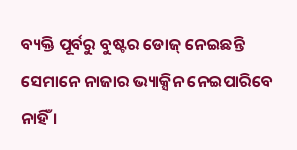ବ୍ୟକ୍ତି ପୂର୍ବରୁ ବୁଷ୍ଟର ଡୋଜ୍ ନେଇଛନ୍ତି ସେମାନେ ନାଜାର ଭ୍ୟାକ୍ସିନ ନେଇପାରିବେ ନାହିଁ ।